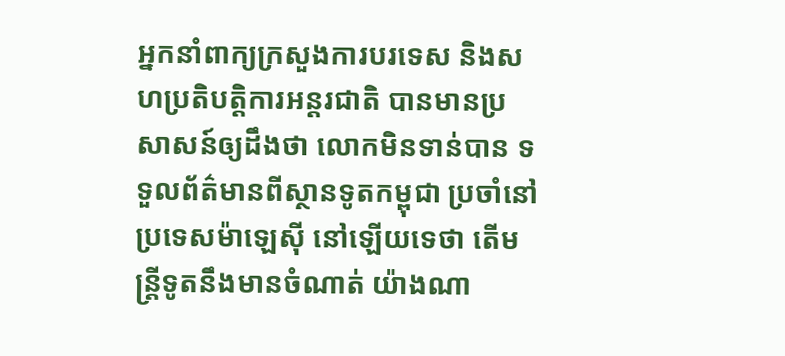អ្នកនាំពាក្យក្រសួងការបរទេស និងសហប្រតិបត្តិការអន្តរជាតិ បានមានប្រសាសន៍ឲ្យដឹងថា លោកមិនទាន់បាន ទទួលព័ត៌មានពីស្ថានទូតកម្ពុជា ប្រចាំនៅប្រទេសម៉ាឡេស៊ី នៅឡើយទេថា តើមន្ត្រីទូតនឹងមានចំណាត់ យ៉ាងណា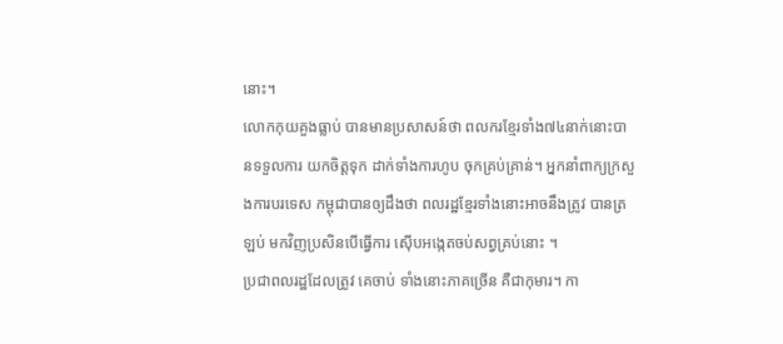នោះ។
លោកកុយគួងធ្លាប់ បានមានប្រសាសន៍ថា ពលករខ្មែរទាំង៧៤នាក់នោះបានទទួលការ យកចិត្តទុក ដាក់ទាំងការហូប ចុកគ្រប់គ្រាន់។ អ្នកនាំពាក្យក្រសួងការបរទេស កម្ពុជាបានឲ្យដឹងថា ពលរដ្ឋខ្មែរទាំងនោះអាចនឹងត្រូវ បានត្រឡប់ មកវិញប្រសិនបើធ្វើការ ស៊ើបអង្កេតចប់សព្វគ្រប់នោះ ។
ប្រជាពលរដ្ឋដែលត្រូវ គេចាប់ ទាំងនោះភាគច្រើន គឺជាកុមារ។ កា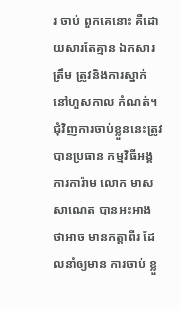រ ចាប់ ពួកគេនោះ គឺដោយសារតែគ្មាន ឯកសារត្រឹម ត្រូវនិងការស្នាក់ នៅហួសកាល កំណត់។ ជុំវិញការចាប់ខ្លួននេះត្រូវបានប្រធាន កម្មវិធីអង្គការការ៉ាម លោក មាស សាណេត បានអះអាង ថាអាច មានកត្តាពីរ ដែលនាំឲ្យមាន ការចាប់ ខ្លួ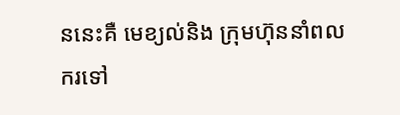ននេះគឺ មេខ្យល់និង ក្រុមហ៊ុននាំពលករទៅ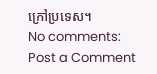ក្រៅប្រទេស។
No comments:
Post a Comment